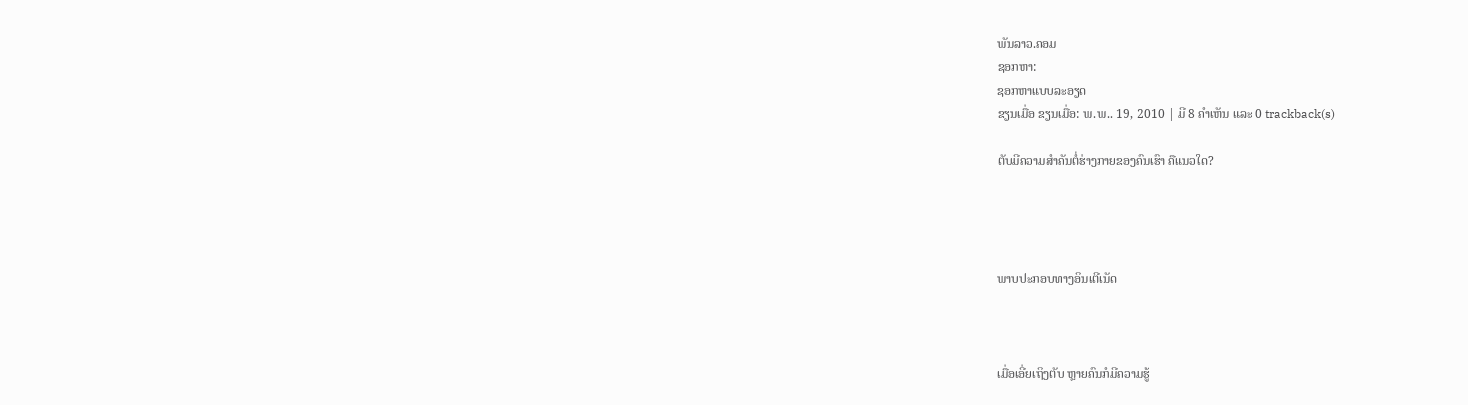ພັນລາວ.ຄອມ
ຊອກຫາ:
ຊອກຫາແບບລະອຽດ
ຂຽນເມື່ອ ຂຽນເມື່ອ: ພ.ພ.. 19, 2010 | ມີ 8 ຄຳເຫັນ ແລະ 0 trackback(s)

ຕັບມີຄວາມສຳຄັນຕໍ່ຮ່າງກາຍຂອງຄົນເຮົາ ຄືແນວໃດ?




ພາບປະກອບທາງອິນເຕີເນັດ



ເມື່ອເອີ່ຍເຖິງຕັບ ຫຼາຍຄົນກໍມີຄວາມຮູ້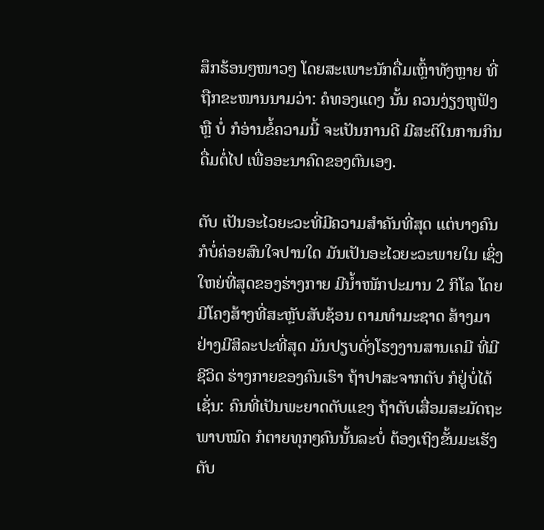ສຶກຮ້ອນໆໜາວໆ ໂດຍສະເພາະນັກດື່ມເຫຼົ້າທັງຫຼາຍ ທີ່ຖືກຂະໜານນາມວ່າ: ຄໍທອງແດງ ນັ້ນ ຄວນງ່ຽງຫູຟັງ ຫຼື ບໍ່ ກໍອ່ານຂໍ້ຄວາມນີ້ ຈະເປັນການດີ ມີສະຕິໃນການກິນດື່ມຕໍ່ໄປ ເພື່ອອະນາຄົດຂອງຕົນເອງ.

ຕັບ ເປັນອະໄວຍະວະທີ່ມີຄວາມສຳຄັນທີ່ສຸດ ແຕ່ບາງຄົນກໍບໍ່ຄ່ອຍສົນໃຈປານໃດ ມັນເປັນອະໄວຍະວະພາຍໃນ ເຊິ່ງໃຫຍ່ທີ່ສຸດຂອງຮ່າງກາຍ ມີນ້ຳໜັກປະມານ 2 ກິໂລ ໂດຍມີໂຄງສ້າງທີ່ສະຫຼັບສັບຊ້ອນ ຕາມທຳມະຊາດ ສ້າງມາຢ່າງມີສິລະປະທີ່ສຸດ ມັນປຽບດັ່ງໂຮງງານສານເຄມີ ທີ່ມີຊີວິດ ຮ່າງກາຍຂອງຄົນເຮົາ ຖ້າປາສະຈາກຕັບ ກໍຢູ່ບໍ່ໄດ້ ເຊັ່ນ: ຄົນທີ່ເປັນພະຍາດຕັບແຂງ ຖ້າຕັບເສື່ອມສະມັດຖະພາບໝົດ ກໍຕາຍທຸກໆຄົນນັ້ນລະບໍ່ ຕ້ອງເຖິງຂັ້ນມະເຮັງຕັບ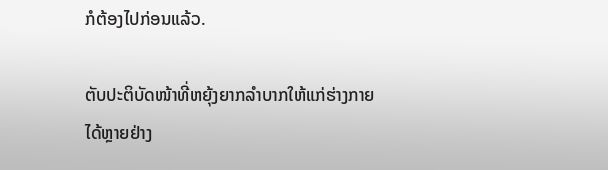ກໍຕ້ອງໄປກ່ອນແລ້ວ.

ຕັບປະຕິບັດໜ້າທີ່ຫຍຸ້ງຍາກລຳບາກໃຫ້ແກ່ຮ່າງກາຍໄດ້ຫຼາຍຢ່າງ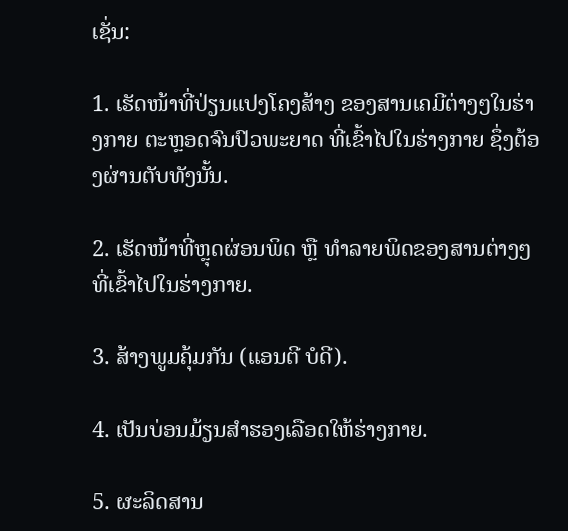ເຊັ່ນ:

1. ເຮັດໜ້າທີ່ປ່ຽນແປງໂຄງສ້າງ ຂອງສານເຄມີຕ່າງໆໃນຮ່າງກາຍ ຕະຫຼອດຈົນປົວພະຍາດ ທີ່ເຂົ້າໄປໃນຮ່າງກາຍ ຊຶ່ງຕ້ອງຜ່ານຕັບທັງນັ້ນ.

2. ເຮັດໜ້າທີ່ຫຼຸດຜ່ອນພິດ ຫຼື ທຳລາຍພິດຂອງສານຕ່າງໆ ທີ່ເຂົ້າໄປໃນຮ່າງກາຍ.

3. ສ້າງພູມຄຸ້ມກັນ (ແອນຕີ ບໍດີ).

4. ເປັນບ່ອນມ້ຽນສຳຮອງເລືອດໃຫ້ຮ່າງກາຍ.

5. ຜະລິດສານ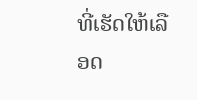ທີ່ເຮັດໃຫ້ເລືອດ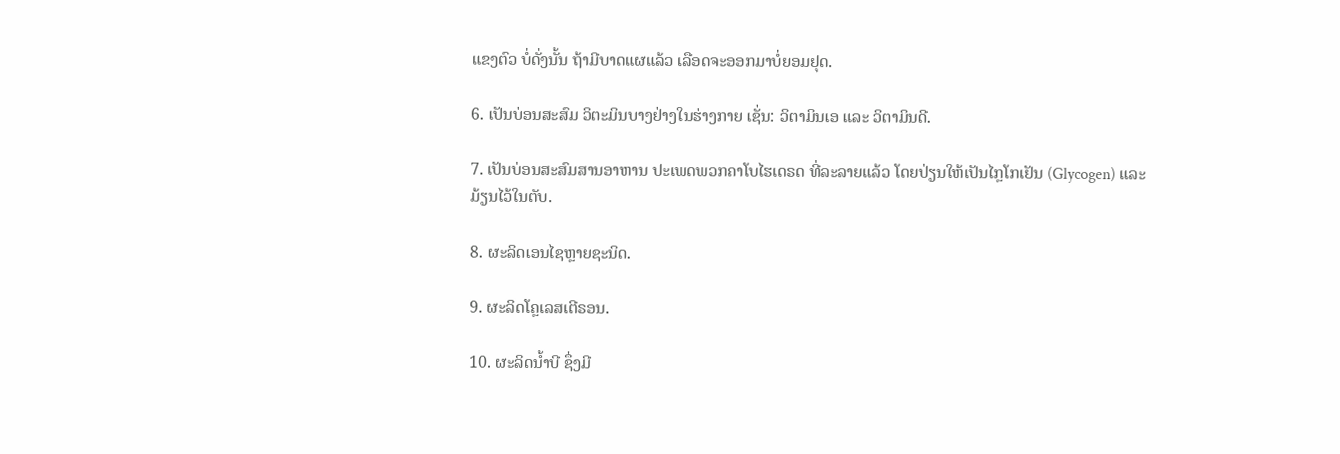ແຂງຕົວ ບໍ່ດັ່ງນັ້ນ ຖ້າມີບາດແຜແລ້ວ ເລືອດຈະອອກມາບໍ່ຍອມຢຸດ.

6. ເປັນບ່ອນສະສົມ ວິຕະມິນບາງຢ່າງໃນຮ່າງກາຍ ເຊັ່ນ: ວິຕາມິນເອ ແລະ ວິຕາມິນດີ.

7. ເປັນບ່ອນສະສົມສານອາຫານ ປະເພດພວກຄາໂບໄຮເດຣດ ທີ່ລະລາຍແລ້ວ ໂດຍປ່ຽນໃຫ້ເປັນໄກຼໂກເຢັນ (Glycogen) ແລະ ມ້ຽນໄວ້ໃນຕັບ.

8. ຜະລິດເອນໄຊຫຼາຍຊະນິດ.

9. ຜະລິດໂຄຼເລສເຕີຣອນ.

10. ຜະລິດນ້ຳບີ ຊຶ່ງມີ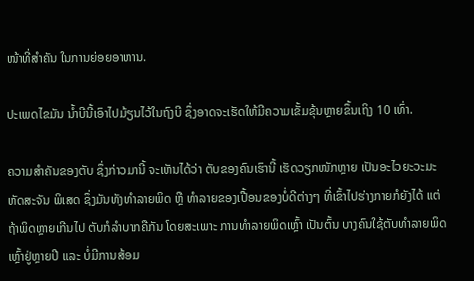ໜ້າທີ່ສຳຄັນ ໃນການຍ່ອຍອາຫານ.

ປະເພດໄຂມັນ ນ້ຳບີນີ້ເອົາໄປມ້ຽນໄວ້ໃນຖົງບີ ຊຶ່ງອາດຈະເຮັດໃຫ້ມີຄວາມເຂັ້ມຂຸ້ນຫຼາຍຂຶ້ນເຖິງ 10 ເທົ່າ.

ຄວາມສຳຄັນຂອງຕັບ ຊຶ່ງກ່າວມານີ້ ຈະເຫັນໄດ້ວ່າ ຕັບຂອງຄົນເຮົານີ້ ເຮັດວຽກໜັກຫຼາຍ ເປັນອະໄວຍະວະມະຫັດສະຈັນ ພິເສດ ຊຶ່ງມັນທັງທຳລາຍພິດ ຫຼື ທຳລາຍຂອງເປື້ອນຂອງບໍ່ດີຕ່າງໆ ທີ່ເຂົ້າໄປຮ່າງກາຍກໍຍັງໄດ້ ແຕ່ຖ້າພິດຫຼາຍເກີນໄປ ຕັບກໍລຳບາກຄືກັນ ໂດຍສະເພາະ ການທຳລາຍພິດເຫຼົ້າ ເປັນຕົ້ນ ບາງຄົນໃຊ້ຕັບທຳລາຍພິດເຫຼົ້າຢູ່ຫຼາຍປີ ແລະ ບໍ່ມີການສ້ອມ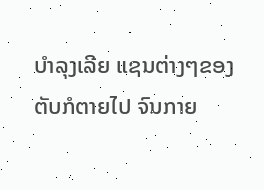ບຳລຸງເລີຍ ແຊນຕ່າງໆຂອງຕັບກໍຕາຍໄປ ຈົນກາຍ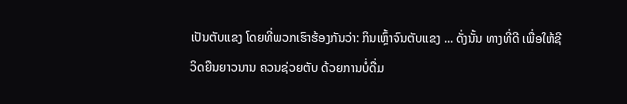ເປັນຕັບແຂງ ໂດຍທີ່ພວກເຮົາຮ້ອງກັນວ່າ: ກິນເຫຼົ້າຈົນຕັບແຂງ ... ດັ່ງນັ້ນ ທາງທີ່ດີ ເພື່ອໃຫ້ຊີວິດຍືນຍາວນານ ຄວນຊ່ວຍຕັບ ດ້ວຍການບໍ່ດື່ມ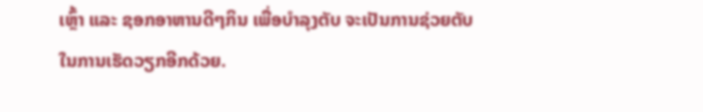ເຫຼົ້າ ແລະ ຊອກອາຫານດີໆກິນ ເພື່ອບຳລຸງຕັບ ຈະເປັນການຊ່ວຍຕັບ ໃນການເຮັດວຽກອີກດ້ວຍ.